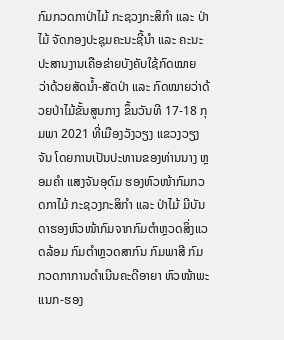ກົມກວດກາປ່າໄມ້ ກະຊວງກະສິກໍາ ແລະ ປ່າໄມ້ ຈັດກອງປະຊຸມຄະນະຊີ້ນໍາ ແລະ ຄະນະປະສານງານເຄືອຂ່າຍບັງຄັບໃຊ້ກົດໝາຍ ວ່າດ້ວຍສັດນໍ້າ-ສັດປ່າ ແລະ ກົດໝາຍວ່າດ້ວຍປ່າໄມ້ຂັ້ນສູນກາງ ຂຶ້ນວັນທີ 17-18 ກຸມພາ 2021 ທີ່ເມືອງວັງວຽງ ແຂວງວຽງຈັນ ໂດຍການເປັນປະທານຂອງທ່ານນາງ ຫຼອມຄໍາ ແສງຈັນອຸດົມ ຮອງຫົວໜ້າກົມກວດກາໄມ້ ກະຊວງກະສິກໍາ ແລະ ປ່າໄມ້ ມີບັນດາຮອງຫົວໜ້າກົມຈາກກົມຕໍາຫຼວດສິ່ງແວດລ້ອມ ກົມຕໍາຫຼວດສາກົນ ກົມພາສີ ກົມກວດກາການດໍາເນີນຄະດີອາຍາ ຫົວໜ້າພະແນກ-ຮອງ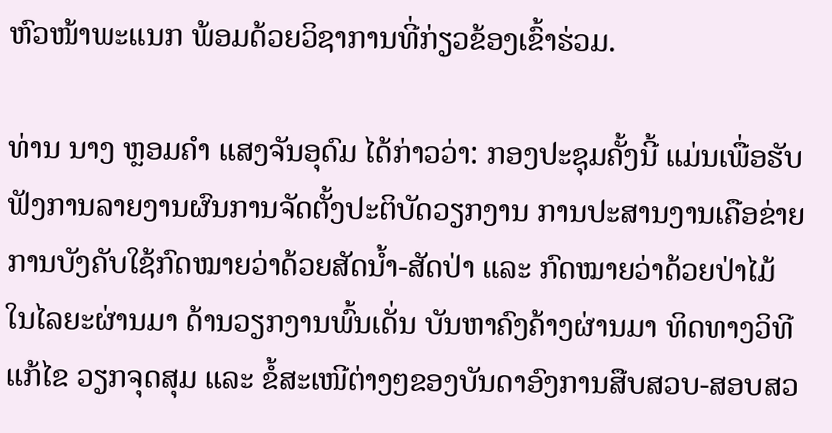ຫົວໜ້າພະແນກ ພ້ອມດ້ວຍວິຊາການທີ່ກ່ຽວຂ້ອງເຂົ້າຮ່ວມ.

ທ່ານ ນາງ ຫຼອມຄໍາ ແສງຈັນອຸດົມ ໄດ້ກ່າວວ່າ: ກອງປະຊຸມຄັ້ງນີ້ ແມ່ນເພື່ອຮັບຟັງການລາຍງານຜົນການຈັດຕັ້ງປະຕິບັດວຽກງານ ການປະສານງານເຄືອຂ່າຍການບັງຄັບໃຊ້ກົດໝາຍວ່າດ້ວຍສັດນໍ້າ-ສັດປ່າ ແລະ ກົດໝາຍວ່າດ້ວຍປ່າໄມ້ໃນໄລຍະຜ່ານມາ ດ້ານວຽກງານພົ້ນເດັ່ນ ບັນຫາຄົງຄ້າງຜ່ານມາ ທິດທາງວິທີແກ້ໄຂ ວຽກຈຸດສຸມ ແລະ ຂໍ້ສະເໜີຕ່າງໆຂອງບັນດາອົງການສືບສວບ-ສອບສວ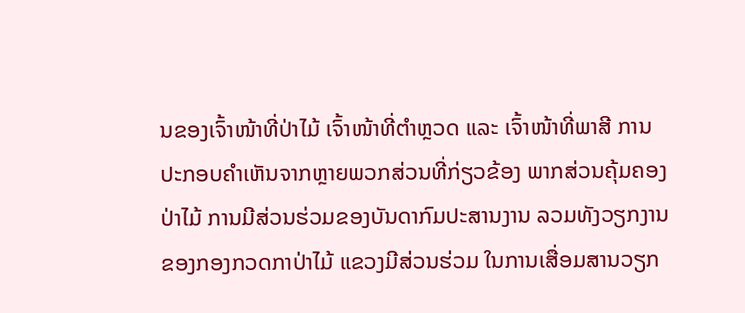ນຂອງເຈົ້າໜ້າທີ່ປ່າໄມ້ ເຈົ້າໜ້າທີ່ຕໍາຫຼວດ ແລະ ເຈົ້າໜ້າທີ່ພາສີ ການປະກອບຄໍາເຫັນຈາກຫຼາຍພວກສ່ວນທີ່ກ່ຽວຂ້ອງ ພາກສ່ວນຄຸ້ມຄອງປ່າໄມ້ ການມີສ່ວນຮ່ວມຂອງບັນດາກົມປະສານງານ ລວມທັງວຽກງານຂອງກອງກວດກາປ່າໄມ້ ແຂວງມີສ່ວນຮ່ວມ ໃນການເສື່ອມສານວຽກ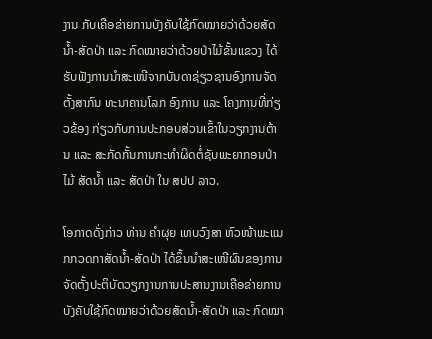ງານ ກັບເຄືອຂ່າຍການບັງຄັບໃຊ້ກົດໝາຍວ່າດ້ວຍສັດນໍ້າ-ສັດປ່າ ແລະ ກົດໝາຍວ່າດ້ວຍປ່າໄມ້ຂັ້ນແຂວງ ໄດ້ຮັບຟັງການນໍາສະເໜີຈາກບັນດາຊ່ຽວຊານອົງການຈັດຕັ້ງສາກົນ ທະນາຄານໂລກ ອົງການ ແລະ ໂຄງການທີ່ກ່ຽວຂ້ອງ ກ່ຽວກັບການປະກອບສ່ວນເຂົ້າໃນວຽກງານຕ້ານ ແລະ ສະກັດກັ້ນການກະທໍາຜິດຕໍ່ຊັບພະຍາກອນປ່າໄມ້ ສັດນໍ້າ ແລະ ສັດປ່າ ໃນ ສປປ ລາວ.

ໂອກາດດັ່ງກ່າວ ທ່ານ ຄໍາຜຸຍ ເທບວົງສາ ຫົວໜ້າພະແນກກວດກາສັດນໍ້າ-ສັດປ່າ ໄດ້ຂຶ້ນນໍາສະເໜີຜົນຂອງການຈັດຕັ້ງປະຕິບັດວຽກງານການປະສານງານເຄືອຂ່າຍການບັງຄັບໃຊ້ກົດໝາຍວ່າດ້ວຍສັດນໍ້າ-ສັດປ່າ ແລະ ກົດໝາ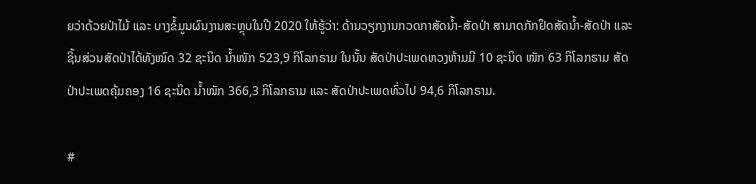ຍວ່າດ້ວຍປ່າໄມ້ ແລະ ບາງຂໍ້ມູນຜົນງານສະຫຼຸບໃນປີ 2020 ໃຫ້ຮູ້ວ່າ: ດ້ານວຽກງານກວດກາສັດນໍ້າ-ສັດປ່າ ສາມາດກັກຢຶດສັດນໍ້າ-ສັດປ່າ ແລະ ຊິ້ນສ່ວນສັດປ່າໄດ້ທັງໝົດ 32 ຊະນິດ ນໍ້າໜັກ 523,9 ກິໂລກຣາມ ໃນນັ້ນ ສັດປ່າປະເພດຫວງຫ້າມມີ 10 ຊະນິດ ໜັກ 63 ກິໂລກຣາມ ສັດປ່າປະເພດຄຸ້ມຄອງ 16 ຊະນິດ ນໍ້າໜັກ 366,3 ກິໂລກຣາມ ແລະ ສັດປ່າປະເພດທົ່ວໄປ 94,6 ກິໂລກຣາມ.

#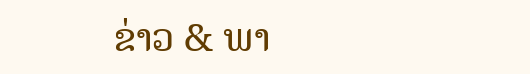ຂ່າວ & ພາ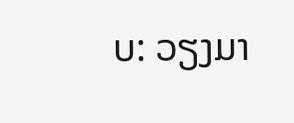ບ: ວຽງມາ